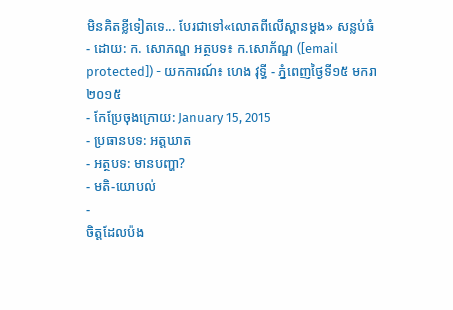មិនគិតខ្លីទៀតទេ... បែរជាទៅ«លោតពីលើស្ពានម្តង» សន្លប់ធំ
- ដោយ: ក. សោភណ្ឌ អត្ថបទ៖ ក.សោភ័ណ្ឌ ([email protected]) - យកការណ៍៖ ហេង វុទ្ធី - ភ្នំពេញថ្ងៃទី១៥ មករា ២០១៥
- កែប្រែចុងក្រោយ: January 15, 2015
- ប្រធានបទ: អត្តឃាត
- អត្ថបទ: មានបញ្ហា?
- មតិ-យោបល់
-
ចិត្តដែលប៉ង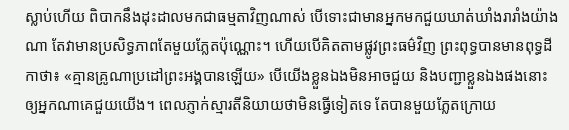ស្លាប់ហើយ ពិបាកនឹងដុះដាលមកជាធម្មតាវិញណាស់ បើទោះជាមានអ្នកមកជួយឃាត់ឃាំងរារាំងយ៉ាងណា តែវាមានប្រសិទ្ធភាពតែមួយភ្លែតប៉ុណ្ណោះ។ ហើយបើគិតតាមផ្លូវព្រះធម៌វិញ ព្រះពុទ្ធបានមានពុទ្ធដីកាថា៖ «គ្មានគ្រូណាប្រដៅព្រះអង្គបានឡើយ» បើយើងខ្លួនឯងមិនអាចជួយ និងបញ្ជាខ្លួនឯងផងនោះ ឲ្យអ្នកណាគេជួយយើង។ ពេលភ្ញាក់ស្មារតីនិយាយថាមិនធ្វើទៀតទេ តែបានមួយភ្លែតក្រោយ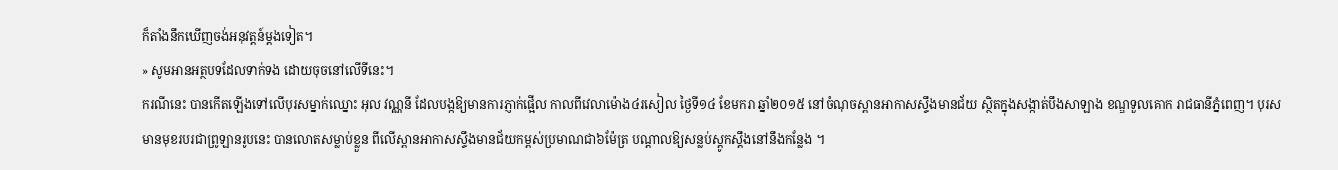ក៏តាំងនឹកឃើញចង់អនុវត្តន៍ម្តងទៀត។
» សូមអានអត្ថបទដែលទាក់ទង ដោយចុចនៅលើទីនេះ។
ករណីនេះ បានកើតឡើងទៅលើបុរសម្នាក់ឈ្នោះ អុល វណ្ណនី ដែលបង្កឱ្យមានការភ្ញាក់ផ្អើល កាលពីវេលាម៉ោង៤រសៀល ថ្ងៃទី១៤ ខែមករា ឆ្នាំ២០១៥ នៅចំណុចស្ពានអាកាសស្ទឹងមានជ័យ ស្ថិតក្នុងសង្កាត់បឹងសាឡាង ខណ្ឌទួលគោក រាជធានីភ្នំពេញ។ បុរសមានមុខរបរជាព្រូឡានរូបនេះ បានលោតសម្លាប់ខ្លួន ពីលើស្ពានអាកាសស្ទឹងមានជ័យកម្ពស់ប្រមាណជា៦ម៉ែត្រ បណ្តាលឱ្យសន្លប់ស្តូកស្តឹងនៅនឹងកន្លែង ។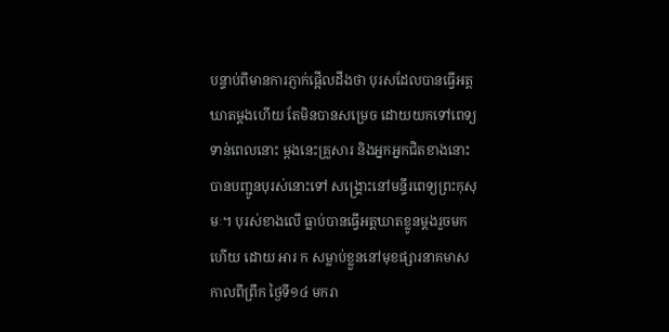បន្ទាប់ពីមានការភ្ញាក់ផ្អើលដឹងថា បុរសដែលបានធ្វើអត្តឃាតម្តងហើយ តែមិនបានសម្រេច ដោយយកទៅពេទ្យទាន់ពេលនោះ ម្តងនេះគ្រួសារ និងអ្នកអ្នកជិតខាងនោះ បានបញ្ជូនបុរស់នោះទៅ សង្គ្រោះនៅមន្ទីរពេទ្យព្រះកុសុមៈ។ បុរស់ខាងលើ ធ្លាប់បានធ្វើអត្តឃាតខ្លូនម្តងរួចមកហើយ ដោយ អារ ក សម្លាប់ខ្លួននៅមុខផ្សារនាគមាស កាលពីព្រឹក ថ្ងៃទី១៤ មករា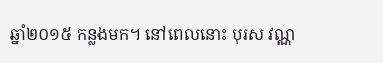ឆ្នាំ២០១៥ កន្លងមក។ នៅពេលនោះ បុរស វណ្ណ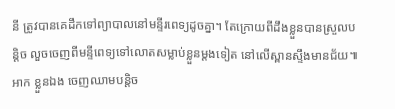នី ត្រូវបានគេដឹកទៅព្យាបាលនៅមន្ទីរពេទ្យដូចគ្នា។ តែក្រោយពីដឹងខ្លួនបានស្រួលបន្តិច លួចចេញពីមន្ទីពេទ្យទៅលោតសម្លាប់ខ្លួនម្តងទៀត នៅលើស្ពានស្ទឹងមានជ័យ៕
អាក ខ្លួនឯង ចេញឈាមបន្តិច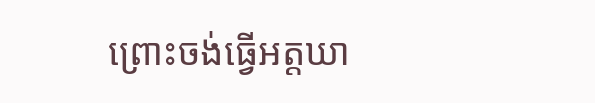ព្រោះចង់ធ្វើអត្តឃា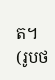ត។ (រូបថ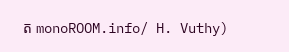ត monoROOM.info/ H. Vuthy)